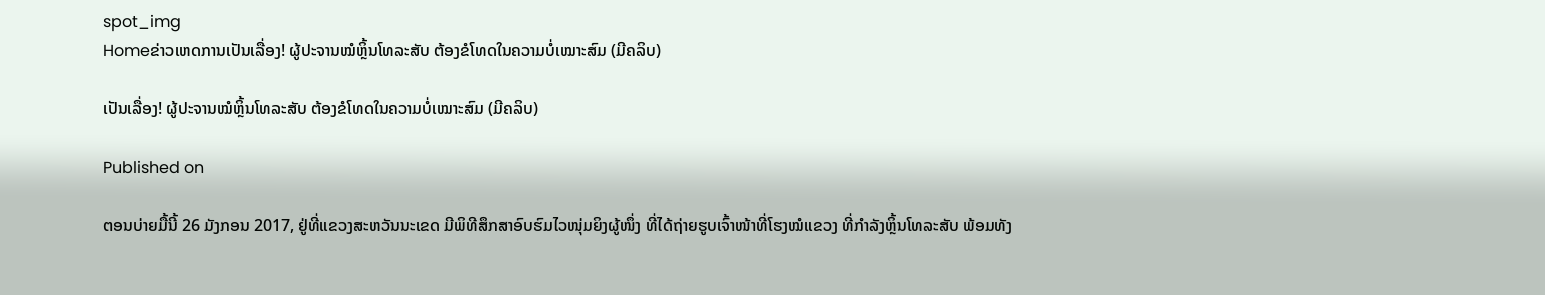spot_img
Homeຂ່າວເຫດການເປັນເລື່ອງ! ຜູ້ປະຈານໝໍຫຼິ້ນໂທລະສັບ ຕ້ອງຂໍໂທດໃນຄວາມບໍ່ເໝາະສົມ (ມີຄລິບ)

ເປັນເລື່ອງ! ຜູ້ປະຈານໝໍຫຼິ້ນໂທລະສັບ ຕ້ອງຂໍໂທດໃນຄວາມບໍ່ເໝາະສົມ (ມີຄລິບ)

Published on

ຕອນບ່າຍມື້ນີ້ 26 ມັງກອນ 2017, ຢູ່ທີ່ແຂວງສະຫວັນນະເຂດ ມີພິທີສຶກສາອົບຮົມໄວໜຸ່ມຍິງຜູ້ໜຶ່ງ ທີ່ໄດ້ຖ່າຍຮູບເຈົ້າໜ້າທີ່ໂຮງໝໍແຂວງ ທີ່ກຳລັງຫຼິ້ນໂທລະສັບ ພ້ອມທັງ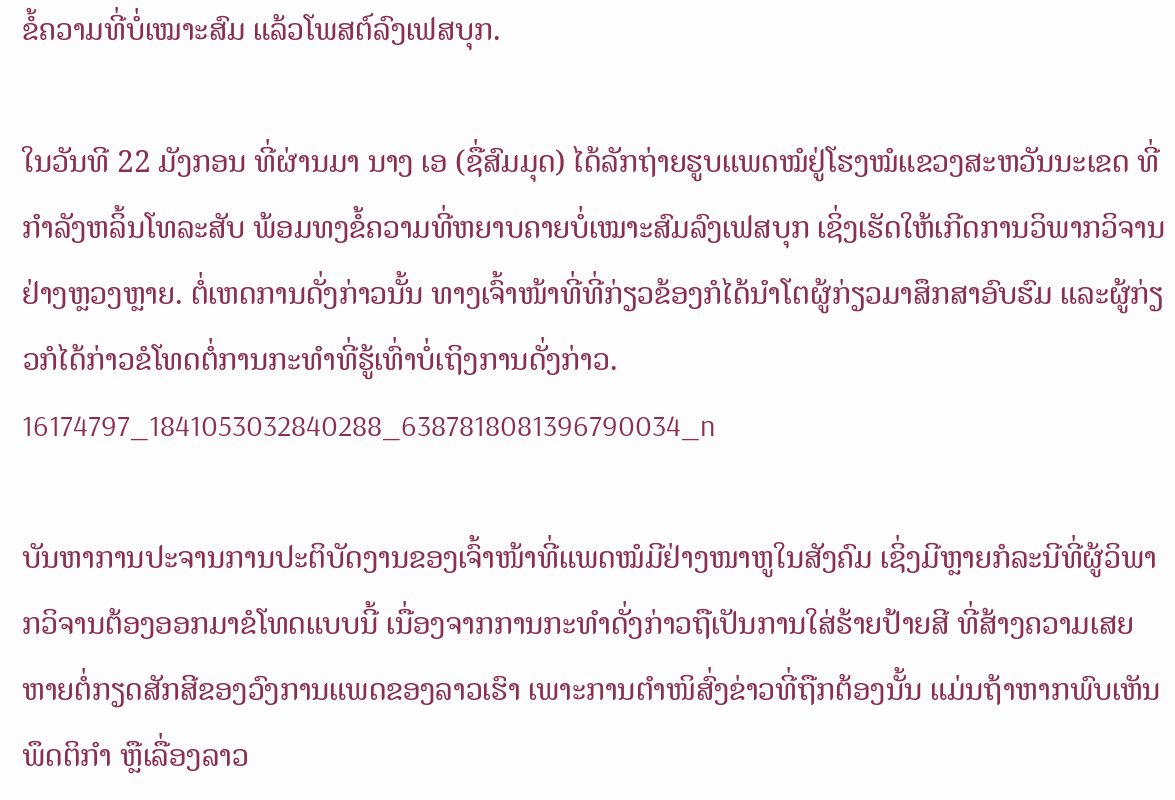ຂໍ້ຄວາມທີ່ບໍ່ເໝາະສົມ ແລ້ວໂພສຕ໌ລົງເຟສບຸກ.

ໃນວັນທີ 22 ມັງກອນ ທີ່ຜ່ານມາ ນາງ ເອ (ຊື່ສົມມຸດ) ໄດ້ລັກຖ່າຍຮູບແພດໝໍຢູ່ໂຮງໝໍແຂວງສະຫວັນນະເຂດ ທີ່ກຳລັງຫລິ້ນໂທລະສັບ ພ້ອມທງຂໍ້ຄວາມທີ່ຫຍາບຄາຍບໍ່ເໝາະສົມລົງເຟສບຸກ ເຊິ່ງເຮັດໃຫ້ເກີດການວິພາກວິຈານຢ່າງຫຼວງຫຼາຍ. ຕໍ່ເຫດການດັ່ງກ່າວນັ້ນ ທາງເຈົ້າໜ້າທີ່ທີ່ກ່ຽວຂ້ອງກໍໄດ້ນຳໂຕຜູ້ກ່ຽວມາສຶກສາອົບຮົມ ແລະຜູ້ກ່ຽວກໍໄດ້ກ່າວຂໍໂທດຕໍ່ການກະທຳທີ່ຮູ້ເທົ່າບໍ່ເຖິງການດັ່ງກ່າວ.
16174797_1841053032840288_6387818081396790034_n

ບັນຫາການປະຈານການປະຕິບັດງານຂອງເຈົ້າໜ້າທີ່ແພດໝໍມີຢ່າງໜາຫູໃນສັງຄົມ ເຊິ່ງມີຫຼາຍກໍລະນີທີ່ຜູ້ວິພາກວິຈານຕ້ອງອອກມາຂໍໂທດແບບນີ້ ເນື່ອງຈາກການກະທຳດັ່ງກ່າວຖືເປັນການໃສ່ຮ້າຍປ້າຍສີ ທີ່ສ້າງຄວາມເສຍຫາຍຕໍ່ກຽດສັກສີຂອງວົງການແພດຂອງລາວເຮົາ ເພາະການຕຳໜິສົ່ງຂ່າວທີ່ຖືກຕ້ອງນັ້ນ ແມ່ນຖ້າຫາກພົບເຫັນພຶດຕິກຳ ຫຼືເລື່ອງລາວ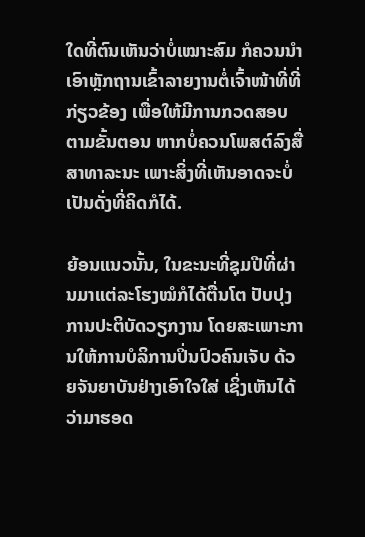ໃດທີ່ຕົນເຫັນວ່າບໍ່ເໝາະສົມ ກໍຄວນນຳເອົາຫຼັກຖານເຂົ້າລາຍງານຕໍ່ເຈົ້າໜ້າທີ່ທີ່ກ່ຽວຂ້ອງ ເພື່ອໃຫ້ມີການກວດສອບຕາມຂັ້ນຕອນ ຫາກບໍ່ຄວນໂພສຕ໌ລົງສື່ສາທາລະນະ ເພາະສິ່ງທີ່ເຫັນອາດຈະບໍ່ເປັນດັ່ງທີ່ຄິດກໍໄດ້.

ຍ້ອນແນວນັ້ນ, ໃນຂະນະທີ່ຊຸມປີທີ່ຜ່ານມາແຕ່ລະໂຮງໝໍກໍໄດ້ຕື່ນໂຕ ປັບປຸງການປະຕິບັດວຽກງານ ໂດຍສະເພາະການໃຫ້ການບໍລິການປິ່ນປົວຄົນເຈັບ ດ້ວຍຈັນຍາບັນຢ່າງເອົາໃຈໃສ່ ເຊິ່ງເຫັນໄດ້ວ່າມາຮອດ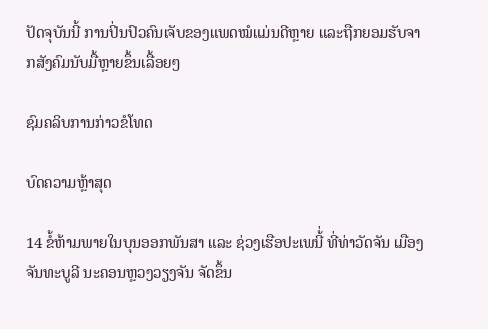ປັດຈຸບັນນີ້ ການປິ່ນປົວຄົນເຈັບຂອງແພດໝໍແມ່ນດີຫຼາຍ ແລະຖືກຍອມຮັບຈາກສັງຄົມນັບມື້ຫຼາຍຂຶ້ນເລື້ອຍໆ

ຊົມຄລິບການກ່າວຂໍໂທດ

ບົດຄວາມຫຼ້າສຸດ

14 ຂໍ້ຫ້າມພາຍໃນບຸນອອກພັນສາ ແລະ ຊ່ວງເຮືອປະເພນີ້່ ທີ່ທ່າວັດຈັນ ເມືອງຈັນທະບູລີ ນະຄອນຫຼວງວຽງຈັນ ຈັດຂຶ້ນ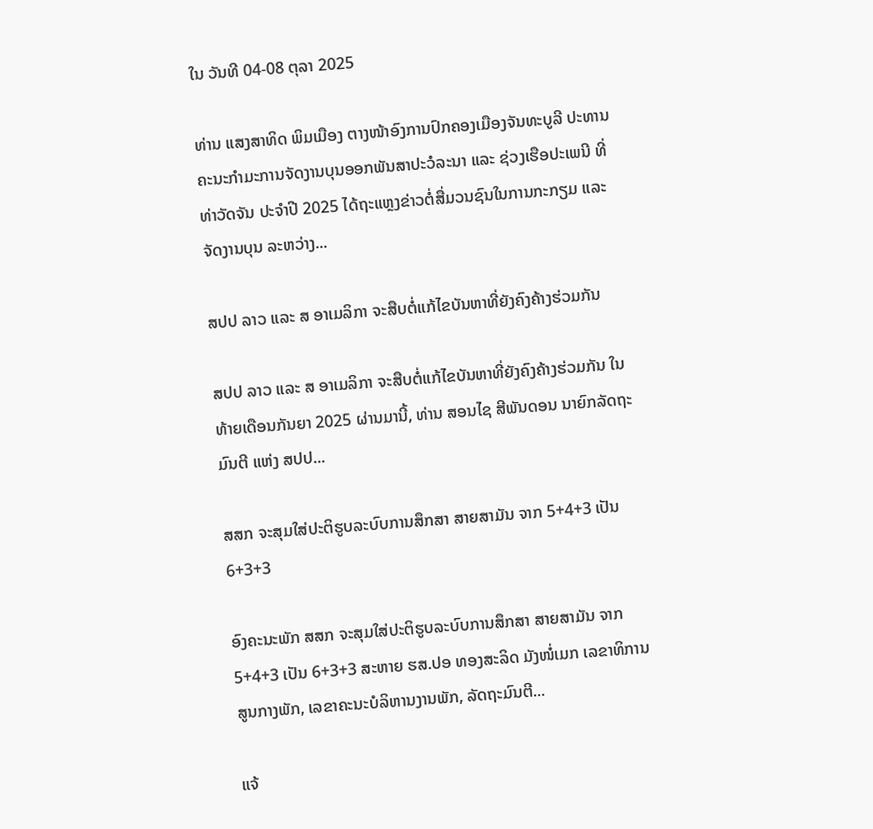ໃນ ວັນທີ 04-08 ຕຸລາ 2025

ທ່ານ ແສງສາທິດ ພິມເມືອງ ຕາງໜ້າອົງການປົກຄອງເມືອງຈັນທະບູລີ ປະທານຄະນະກໍາມະການຈັດງານບຸນອອກພັນສາປະວໍລະນາ ແລະ ຊ່ວງເຮືອປະເພນີ ທີ່ທ່າວັດຈັນ ປະຈໍາປີ 2025 ໄດ້ຖະແຫຼງຂ່າວຕໍ່ສື່ມວນຊົນໃນການກະກຽມ ແລະ ຈັດງານບຸນ ລະຫວ່າງ...

ສປປ ລາວ ແລະ ສ ອາເມລິກາ ຈະສືບຕໍ່ແກ້ໄຂບັນຫາທີ່ຍັງຄົງຄ້າງຮ່ວມກັນ

ສປປ ລາວ ແລະ ສ ອາເມລິກາ ຈະສືບຕໍ່ແກ້ໄຂບັນຫາທີ່ຍັງຄົງຄ້າງຮ່ວມກັນ ໃນທ້າຍເດືອນກັນຍາ 2025 ຜ່ານມານີ້, ທ່ານ ສອນໄຊ ສີພັນດອນ ນາຍົກລັດຖະມົນຕີ ແຫ່ງ ສປປ...

ສສກ ຈະສຸມໃສ່ປະຕິຮູບລະບົບການສຶກສາ ສາຍສາມັນ ຈາກ 5+4+3 ເປັນ 6+3+3

ອົງຄະນະພັກ ສສກ ຈະສຸມໃສ່ປະຕິຮູບລະບົບການສຶກສາ ສາຍສາມັນ ຈາກ 5+4+3 ເປັນ 6+3+3 ສະຫາຍ ຮສ.ປອ ທອງສະລິດ ມັງໜໍ່ເມກ ເລຂາທິການສູນກາງພັກ, ເລຂາຄະນະບໍລິຫານງານພັກ, ລັດຖະມົນຕີ...

ແຈ້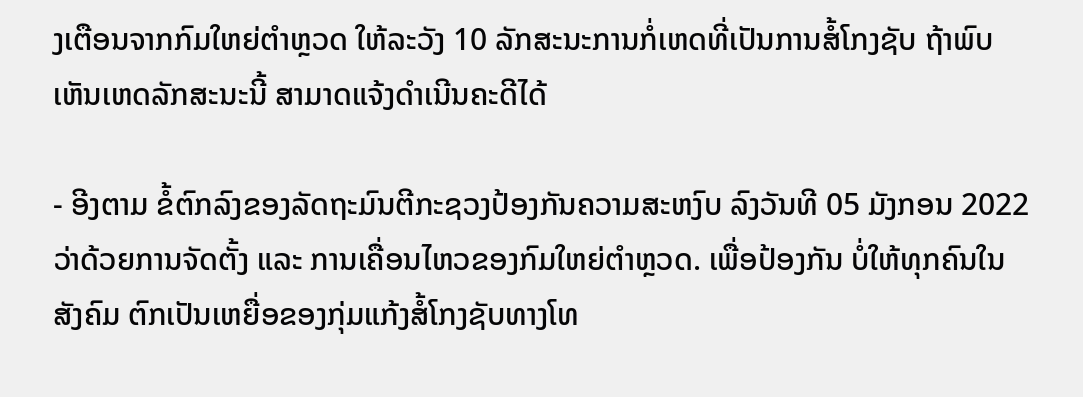ງເຕືອນຈາກກົມໃຫຍ່ຕຳຫຼວດ ໃຫ້ລະວັງ 10 ລັກສະນະການກໍ່ເຫດທີ່ເປັນການສໍ້ໂກງຊັບ ຖ້າພົບເຫັນເຫດລັກສະນະນີ້ ສາມາດແຈ້ງດຳເນີນຄະດີໄດ້

- ອີງຕາມ ຂໍ້ຕົກລົງຂອງລັດຖະມົນຕີກະຊວງປ້ອງກັນຄວາມສະຫງົບ ລົງວັນທີ 05 ມັງກອນ 2022 ວ່າດ້ວຍການຈັດຕັ້ງ ແລະ ການເຄື່ອນໄຫວຂອງກົມໃຫຍ່ຕໍາຫຼວດ. ເພື່ອປ້ອງກັນ ບໍ່ໃຫ້ທຸກຄົນໃນສັງຄົມ ຕົກເປັນເຫຍື່ອຂອງກຸ່ມແກ້ງສໍ້ໂກງຊັບທາງໂທ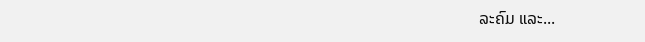ລະຄົມ ແລະ...